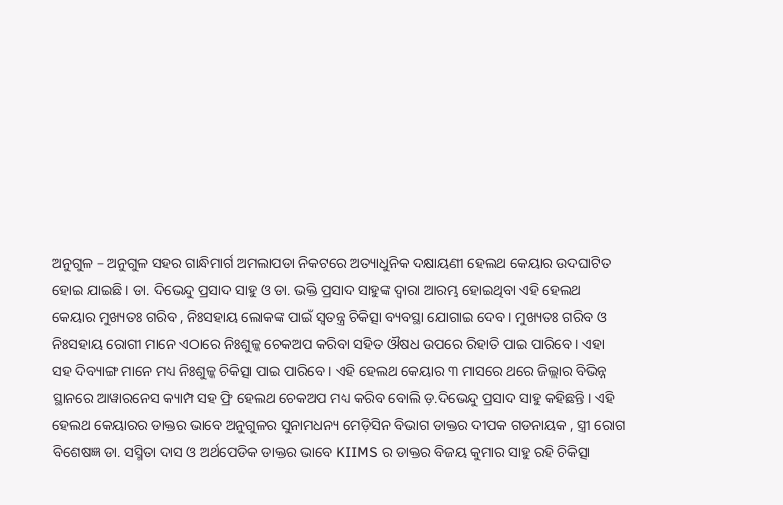ଅନୁଗୁଳ – ଅନୁଗୁଳ ସହର ଗାନ୍ଧିମାର୍ଗ ଅମଲାପଡା ନିକଟରେ ଅତ୍ୟାଧୁନିକ ଦକ୍ଷାୟଣୀ ହେଲଥ କେୟାର ଉଦଘାଟିତ ହୋଇ ଯାଇଛି । ଡା. ଦିଭେନ୍ଦୁ ପ୍ରସାଦ ସାହୁ ଓ ଡା. ଭକ୍ତି ପ୍ରସାଦ ସାହୁଙ୍କ ଦ୍ୱାରା ଆରମ୍ଭ ହୋଇଥିବା ଏହି ହେଲଥ କେୟାର ମୁଖ୍ୟତଃ ଗରିବ , ନିଃସହାୟ ଲୋକଙ୍କ ପାଇଁ ସ୍ୱତନ୍ତ୍ର ଚିକିତ୍ସା ବ୍ୟବସ୍ଥା ଯୋଗାଇ ଦେବ । ମୁଖ୍ୟତଃ ଗରିବ ଓ ନିଃସହାୟ ରୋଗୀ ମାନେ ଏଠାରେ ନିଃଶୁଳ୍କ ଚେକଅପ କରିବା ସହିତ ଔଷଧ ଉପରେ ରିହାତି ପାଇ ପାରିବେ । ଏହା ସହ ଦିବ୍ୟାଙ୍ଗ ମାନେ ମଧ୍ୟ ନିଃଶୁଳ୍କ ଚିକିତ୍ସା ପାଇ ପାରିବେ । ଏହି ହେଲଥ କେୟାର ୩ ମାସରେ ଥରେ ଜିଲ୍ଲାର ବିଭିନ୍ନ ସ୍ଥାନରେ ଆୱାରନେସ କ୍ୟାମ୍ପ ସହ ଫ୍ରି ହେଲଥ ଚେକଅପ ମଧ୍ୟ କରିବ ବୋଲି ଡ଼.ଦିଭେନ୍ଦୁ ପ୍ରସାଦ ସାହୁ କହିଛନ୍ତି । ଏହି ହେଲଥ କେୟାରର ଡାକ୍ତର ଭାବେ ଅନୁଗୁଳର ସୁନାମଧନ୍ୟ ମେଡ଼ିସିନ ବିଭାଗ ଡାକ୍ତର ଦୀପକ ଗଡନାୟକ , ସ୍ତ୍ରୀ ରୋଗ ବିଶେଷଜ୍ଞ ଡା. ସସ୍ମିତା ଦାସ ଓ ଅର୍ଥପେଡିକ ଡାକ୍ତର ଭାବେ KIIMS ର ଡାକ୍ତର ବିଜୟ କୁମାର ସାହୁ ରହି ଚିକିତ୍ସା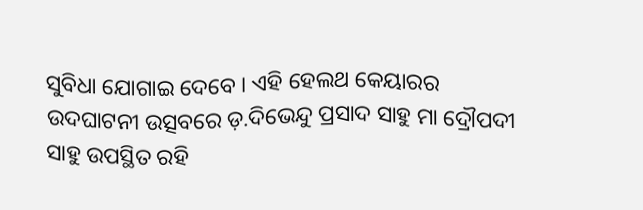ସୁବିଧା ଯୋଗାଇ ଦେବେ । ଏହି ହେଲଥ କେୟାରର ଉଦଘାଟନୀ ଉତ୍ସବରେ ଡ଼.ଦିଭେନ୍ଦୁ ପ୍ରସାଦ ସାହୁ ମା ଦ୍ରୌପଦୀ ସାହୁ ଉପସ୍ଥିତ ରହି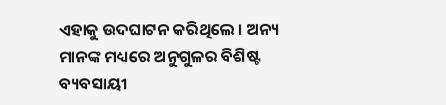ଏହାକୁ ଉଦଘାଟନ କରିଥିଲେ । ଅନ୍ୟ ମାନଙ୍କ ମଧ୍ୟରେ ଅନୁଗୁଳର ବିଶିଷ୍ଟ ବ୍ୟବସାୟୀ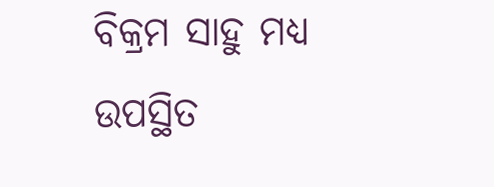ବିକ୍ରମ ସାହୁ ମଧ୍ୟ ଉପସ୍ଥିତ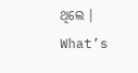ଥିଲେ ।
What’s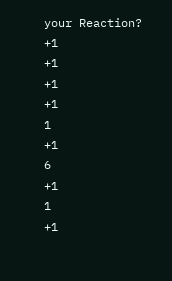your Reaction?
+1
+1
+1
+1
1
+1
6
+1
1
+1